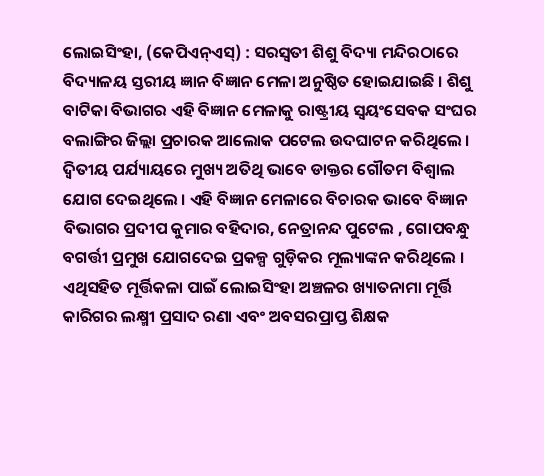ଲୋଇସିଂହା, (କେପିଏନ୍ଏସ୍) : ସରସ୍ଵତୀ ଶିଶୁ ବିଦ୍ୟା ମନ୍ଦିରଠାରେ ବିଦ୍ୟାଳୟ ସ୍ତରୀୟ ଜ୍ଞାନ ବିଜ୍ଞାନ ମେଳା ଅନୁଷ୍ଠିତ ହୋଇଯାଇଛି । ଶିଶୁ ବାଟିକା ବିଭାଗର ଏହି ବିଜ୍ଞାନ ମେଳାକୁ ରାଷ୍ଟ୍ରୀୟ ସ୍ଵୟଂସେବକ ସଂଘର ବଲାଙ୍ଗିର ଜିଲ୍ଲା ପ୍ରଚାରକ ଆଲୋକ ପଟେଲ ଉଦଘାଟନ କରିଥିଲେ । ଦ୍ୱିତୀୟ ପର୍ଯ୍ୟାୟରେ ମୁଖ୍ୟ ଅତିଥି ଭାବେ ଡାକ୍ତର ଗୌତମ ବିଶ୍ଵାଲ ଯୋଗ ଦେଇଥିଲେ । ଏହି ବିଜ୍ଞାନ ମେଳାରେ ବିଚାରକ ଭାବେ ବିଜ୍ଞାନ ବିଭାଗର ପ୍ରଦୀପ କୁମାର ବହିଦାର, ନେତ୍ରାନନ୍ଦ ପୁଟେଲ , ଗୋପବନ୍ଧୁ ବଗର୍ତ୍ତୀ ପ୍ରମୁଖ ଯୋଗଦେଇ ପ୍ରକଳ୍ପ ଗୁଡ଼ିକର ମୂଲ୍ୟାଙ୍କନ କରିଥିଲେ । ଏଥିସହିତ ମୂର୍ତ୍ତିକଳା ପାଇଁ ଲୋଇସିଂହା ଅଞ୍ଚଳର ଖ୍ୟାତନାମା ମୂର୍ତ୍ତି କାରିଗର ଲକ୍ଷ୍ମୀ ପ୍ରସାଦ ରଣା ଏବଂ ଅବସରପ୍ରାପ୍ତ ଶିକ୍ଷକ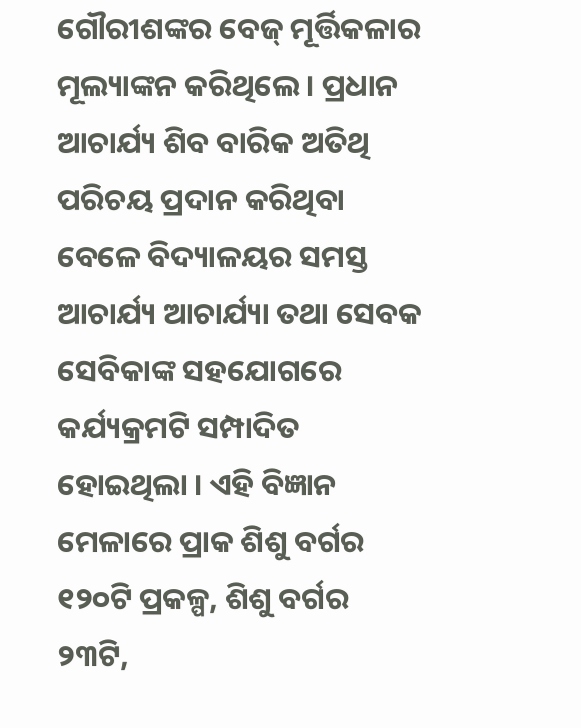ଗୌରୀଶଙ୍କର ବେଜ୍ ମୂର୍ତ୍ତିକଳାର ମୂଲ୍ୟାଙ୍କନ କରିଥିଲେ । ପ୍ରଧାନ ଆଚାର୍ଯ୍ୟ ଶିବ ବାରିକ ଅତିଥି ପରିଚୟ ପ୍ରଦାନ କରିଥିବା ବେଳେ ବିଦ୍ୟାଳୟର ସମସ୍ତ ଆଚାର୍ଯ୍ୟ ଆଚାର୍ଯ୍ୟା ତଥା ସେବକ ସେବିକାଙ୍କ ସହଯୋଗରେ କର୍ଯ୍ୟକ୍ରମଟି ସମ୍ପାଦିତ ହୋଇଥିଲା । ଏହି ବିଜ୍ଞାନ ମେଳାରେ ପ୍ରାକ ଶିଶୁ ବର୍ଗର ୧୨୦ଟି ପ୍ରକଳ୍ପ, ଶିଶୁ ବର୍ଗର ୨୩ଟି,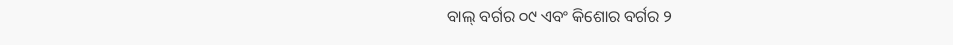ବାଲ୍ ବର୍ଗର ୦୯ ଏବଂ କିଶୋର ବର୍ଗର ୨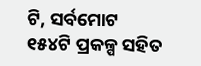ଟି, ସର୍ବମୋଟ ୧୫୪ଟି ପ୍ରକଳ୍ପ ସହିତ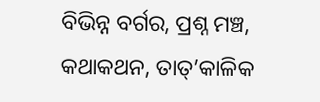ବିଭିନ୍ନ ବର୍ଗର, ପ୍ରଶ୍ନ ମଞ୍ଚ, କଥାକଥନ, ତାତ୍’କାଳିକ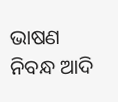ଭାଷଣ ନିବନ୍ଧ ଆଦି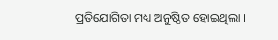ପ୍ରତିଯୋଗିତା ମଧ୍ୟ ଅନୁଷ୍ଠିତ ହୋଇଥିଲା ।